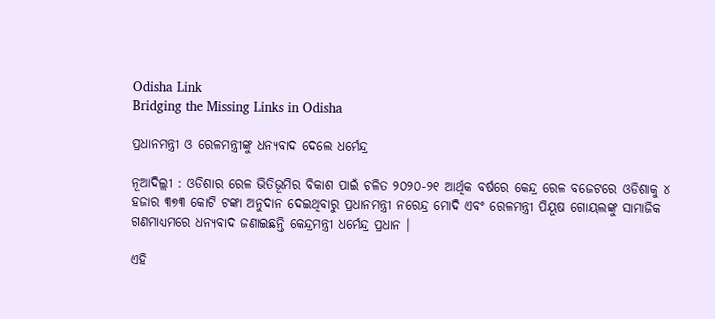Odisha Link
Bridging the Missing Links in Odisha

ପ୍ରଧାନମନ୍ତ୍ରୀ ଓ ରେଳମନ୍ତ୍ରୀଙ୍କୁ ଧନ୍ୟବାଦ ଦେଲେ ଧର୍ମେନ୍ଦ୍ର

ନୂଆଦିଲ୍ଲୀ : ଓଡିଶାର ରେଳ ଭିତିଭୂମିର ବିକାଶ ପାଇଁ ଚଳିତ ୨୦୨୦-୨୧ ଆର୍ଥିକ ବର୍ଷରେ କେନ୍ଦ୍ର ରେଳ ବଜେଟରେ ଓଡିଶାକୁ ୪ ହଜାର ୩୭୩ କୋଟି ଟଙ୍କା ଅନୁଦାନ ଦେଇଥିବାରୁ ପ୍ରଧାନମନ୍ତ୍ରୀ ନରେନ୍ଦ୍ର ମୋଦି ଏବଂ ରେଳମନ୍ତ୍ରୀ ପିୟୂଷ ଗୋୟଲଙ୍କୁ ସାମାଜିକ ଗଣମାଧ୍ୟମରେ ଧନ୍ୟବାଦ ଜଣାଇଛନ୍ତି କେନ୍ଦ୍ରମନ୍ତ୍ରୀ ଧର୍ମେନ୍ଦ୍ର ପ୍ରଧାନ ।

ଏହି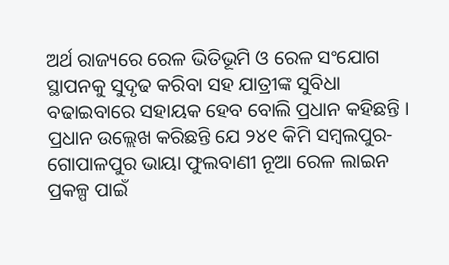ଅର୍ଥ ରାଜ୍ୟରେ ରେଳ ଭିତିଭୂମି ଓ ରେଳ ସଂଯୋଗ ସ୍ଥାପନକୁ ସୁଦୃଢ କରିବା ସହ ଯାତ୍ରୀଙ୍କ ସୁବିଧା ବଢାଇବାରେ ସହାୟକ ହେବ ବୋଲି ପ୍ରଧାନ କହିଛନ୍ତି । ପ୍ରଧାନ ଉଲ୍ଲେଖ କରିଛନ୍ତି ଯେ ୨୪୧ କିମି ସମ୍ବଲପୁର-ଗୋପାଳପୁର ଭାୟା ଫୁଲବାଣୀ ନୂଆ ରେଳ ଲାଇନ ପ୍ରକଳ୍ପ ପାଇଁ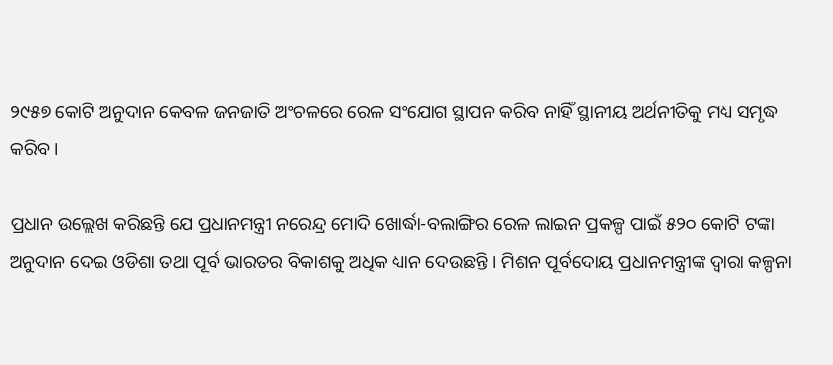୨୯୫୭ କୋଟି ଅନୁଦାନ କେବଳ ଜନଜାତି ଅଂଚଳରେ ରେଳ ସଂଯୋଗ ସ୍ଥାପନ କରିବ ନାହିଁ ସ୍ଥାନୀୟ ଅର୍ଥନୀତିକୁ ମଧ୍ୟ ସମୃଦ୍ଧ କରିବ ।

ପ୍ରଧାନ ଉଲ୍ଲେଖ କରିଛନ୍ତି ଯେ ପ୍ରଧାନମନ୍ତ୍ରୀ ନରେନ୍ଦ୍ର ମୋଦି ଖୋର୍ଦ୍ଧା-ବଲାଙ୍ଗିର ରେଳ ଲାଇନ ପ୍ରକଳ୍ପ ପାଇଁ ୫୨୦ କୋଟି ଟଙ୍କା ଅନୁଦାନ ଦେଇ ଓଡିଶା ତଥା ପୂର୍ବ ଭାରତର ବିକାଶକୁ ଅଧିକ ଧ୍ୟାନ ଦେଉଛନ୍ତି । ମିଶନ ପୂର୍ବଦୋୟ ପ୍ରଧାନମନ୍ତ୍ରୀଙ୍କ ଦ୍ୱାରା କଳ୍ପନା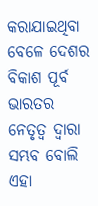କରାଯାଇଥିବା ବେଳେ ଦେଶର ବିକାଶ ପୂର୍ବ ଭାରତର ନେତୃତ୍ୱ ଦ୍ୱାରା ସମ୍ଭବ ବୋଲି ଏହା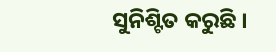ସୁନିଶ୍ଟିତ କରୁଛି ।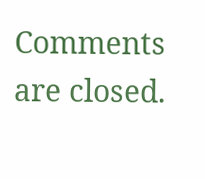Comments are closed.